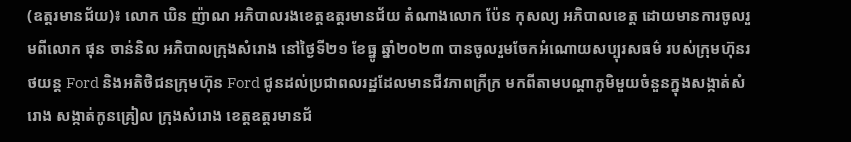(ឧត្តរមានជ័យ)៖ លោក ឃិន ញ៉ាណ អភិបាលរងខេត្តឧត្តរមានជ័យ តំណាងលោក ប៉ែន កុសល្យ អភិបាលខេត្ត ដោយមានការចូលរួមពីលោក ផុន ចាន់និល អភិបាលក្រុងសំរោង នៅថ្ងៃទី២១ ខែធ្នូ ឆ្នាំ២០២៣ បានចូលរួមចែកអំណោយសប្បុរសធម៌ របស់ក្រុមហ៊ុនរថយន្ត Ford និងអតិថិជនក្រុមហ៊ុន Ford ជូនដល់ប្រជាពលរដ្ឋដែលមានជីវភាពក្រីក្រ មកពីតាមបណ្តាភូមិមួយចំនួនក្នុងសង្កាត់សំរោង សង្កាត់កូនគ្រៀល ក្រុងសំរោង ខេត្តឧត្តរមានជ័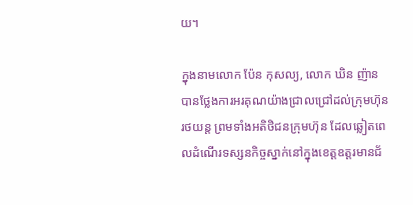យ។

ក្នុងនាមលោក ប៉ែន កុសល្យ, លោក ឃិន ញ៉ាន បានថ្លែងការអរគុណយ៉ាងជ្រាលជ្រៅដល់ក្រុមហ៊ុនរថយន្ត ព្រមទាំងអតិថិជនក្រុមហ៊ុន ដែលឆ្លៀតពេលដំណើរទស្សនកិច្ចស្នាក់នៅក្នុងខេត្តឧត្តរមានជ័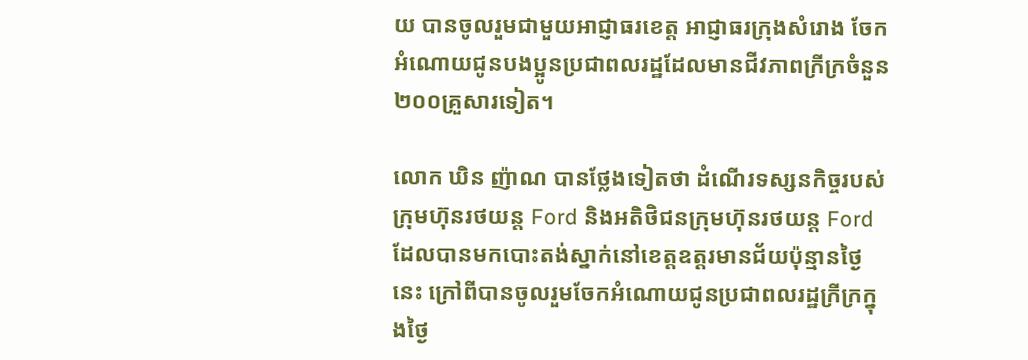យ បានចូលរួមជាមួយអាជ្ញាធរខេត្ត អាជ្ញាធរក្រុងសំរោង ចែកអំណោយជូនបងប្អូនប្រជាពលរដ្ឋដែលមានជីវភាពក្រីក្រចំនួន ២០០គ្រួសារទៀត។

លោក ឃិន ញ៉ាណ បានថ្លែងទៀតថា ដំណើរទស្សនកិច្ចរបស់ក្រុមហ៊ុនរថយន្ត Ford និងអតិថិជនក្រុមហ៊ុនរថយន្ត Ford ដែលបានមកបោះតង់ស្នាក់នៅខេត្តឧត្តរមានជ័យប៉ុន្មានថ្ងៃនេះ ក្រៅពីបានចូលរួមចែកអំណោយជូនប្រជាពលរដ្ឋក្រីក្រក្នុងថ្ងៃ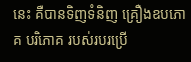នេះ គឺបានទិញទំនិញ គ្រឿងឧបភោគ បរិភោគ របស់របរប្រើ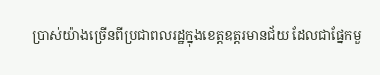ប្រាស់យ៉ាងច្រើនពីប្រជាពលរដ្ឋក្នុងខេត្តឧត្តរមានជ័យ ដែលជាផ្នែកមួ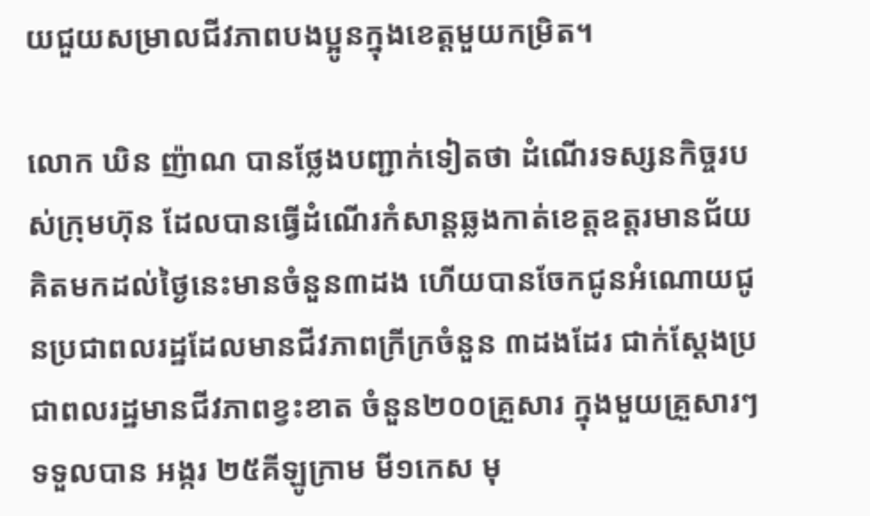យជួយសម្រាលជីវភាពបងប្អូនក្នុងខេត្តមួយកម្រិត។

លោក ឃិន ញ៉ាណ បានថ្លែងបញ្ជាក់ទៀតថា ដំណើរទស្សនកិច្ចរបស់ក្រុមហ៊ុន ដែលបានធ្វើដំណើរកំសាន្តឆ្លងកាត់ខេត្តឧត្តរមានជ័យ គិតមកដល់ថ្ងៃនេះមានចំនួន៣ដង ហើយបានចែកជូនអំណោយជូនប្រជាពលរដ្ឋដែលមានជីវភាពក្រីក្រចំនួន ៣ដងដែរ ជាក់ស្តែងប្រជាពលរដ្ឋមានជីវភាពខ្វះខាត ចំនួន២០០គ្រួសារ ក្នុងមួយគ្រួសារៗទទួលបាន អង្ករ ២៥គីឡូក្រាម មី១កេស មុ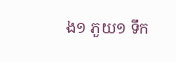ង១ ភួយ១ ទឹក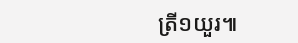ត្រី១យួរ៕